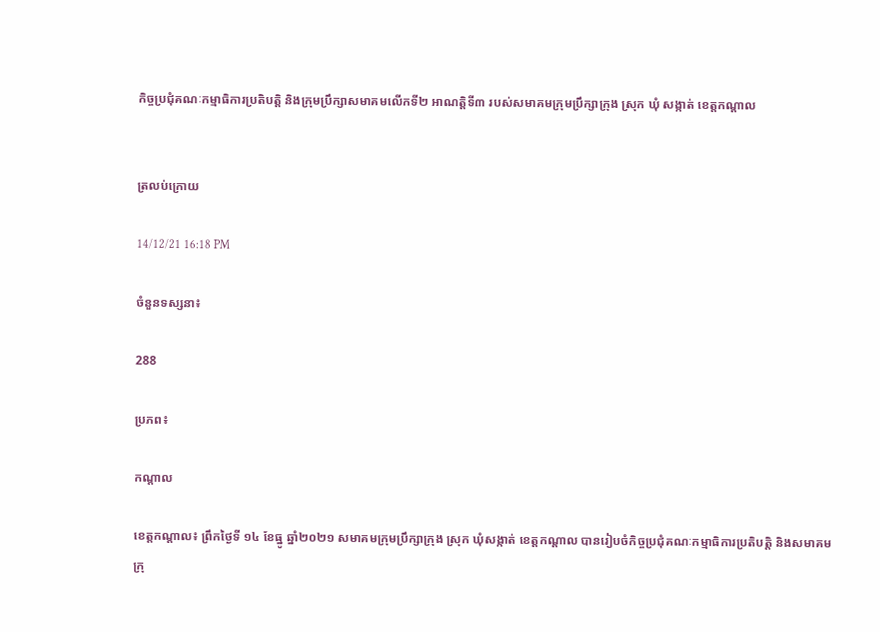កិច្ចប្រជុំគណៈកម្មាធិការប្រតិបត្តិ និងក្រុមប្រឹក្សាសមាគមលើកទី២ អាណត្តិទី៣ របស់សមាគមក្រុមប្រឹក្សាក្រុង ស្រុក ឃុំ សង្កាត់ ខេត្តកណ្ដាល


ត្រលប់ក្រោយ

14/12/21 16:18 PM

ចំនួនទស្សនា៖

288

ប្រភព៖

កណ្តាល

ខេត្តកណ្ដាល៖ ព្រឹកថ្ងៃទី ១៤ ខែធ្នូ ឆ្នាំ២០២១ សមាគមក្រុមប្រឹក្សាក្រុង ស្រុក ឃុំសង្កាត់ ខេត្តកណ្តាល បានរៀបចំកិច្ចប្រជុំគណៈកម្មាធិការប្រតិបត្តិ និងសមាគមក្រុ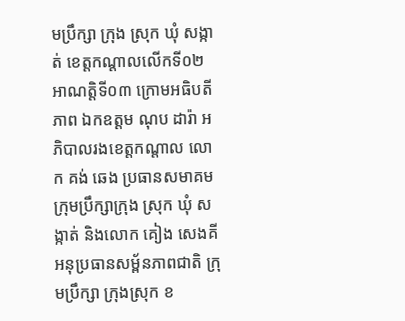មប្រឹក្សា ក្រុង ស្រុក ឃុំ សង្កាត់ ខេត្តកណ្តាលលើកទី០២ អាណត្តិទី០៣ ក្រោមអធិបតីភាព ឯកឧត្តម ណុប ដារ៉ា អភិបាលរងខេត្តកណ្តាល លោក គង់ ឆេង ប្រធានសមាគមក្រុមប្រឹក្សាក្រុង ស្រុក ឃុំ សង្កាត់ និងលោក គៀង សេងគី អនុប្រធានសម្ព័នភាពជាតិ ក្រុមប្រឹក្សា ក្រុងស្រុក ខ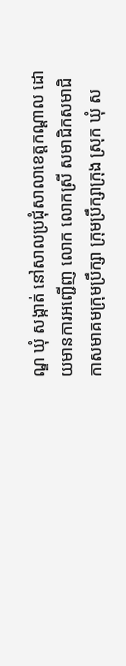ណ្ឌ ឃុំ សង្កាត់ នៅសាលប្រជុំសាលាខេត្តកណ្ដាល ដោយមានការអញ្ជើញ លោក លោកស្រី សមាជិកសមាជិកាសមាគមក្រុមប្រឹក្សា ក្រុមប្រឹក្សាក្រុង ស្រុក ឃុំ ស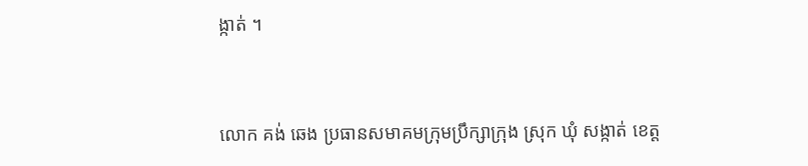ង្កាត់ ។


លោក គង់ ឆេង ប្រធានសមាគមក្រុមប្រឹក្សាក្រុង ស្រុក ឃុំ សង្កាត់ ខេត្ត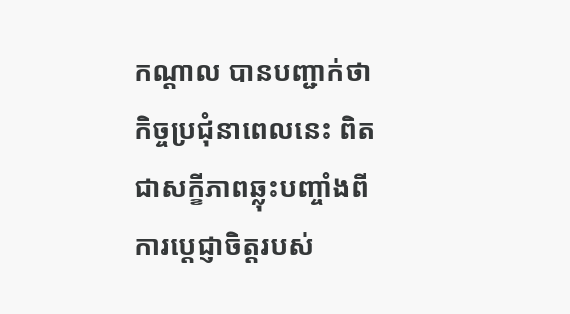កណ្ដាល បានបញ្ជាក់ថា កិច្ចប្រជុំនាពេលនេះ ពិតជាសក្ខីភាពឆ្លុះបញ្ចាំងពីការប្តេជ្ញាចិត្តរបស់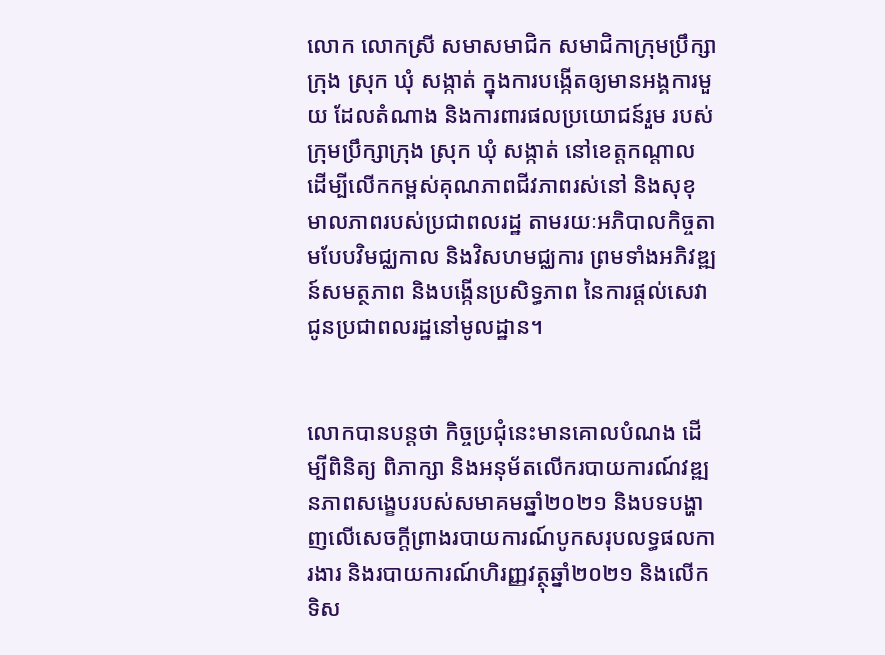លោក លោកស្រី សមាសមាជិក សមាជិកាក្រុមប្រឹក្សាក្រុង ស្រុក ឃុំ សង្កាត់ ក្នុងការបង្កើតឲ្យមានអង្គការមួយ ដែលតំណាង និងការពារផលប្រយោជន៍រួម របស់ក្រុមប្រឹក្សាក្រុង ស្រុក ឃុំ សង្កាត់ នៅខេត្តកណ្តាល ដើម្បីលើកកម្ពស់គុណភាពជីវភាពរស់នៅ និងសុខុមាលភាពរបស់ប្រជាពលរដ្ឋ តាមរយៈអភិបាលកិច្ចតាមបែបវិមជ្ឈកាល និងវិសហមជ្ឈការ ព្រមទាំងអភិវឌ្ឍន៍សមត្ថភាព និងបង្កើនប្រសិទ្ធភាព នៃការផ្ដល់សេវាជូនប្រជាពលរដ្ឋនៅមូលដ្ឋាន។


លោកបានបន្តថា កិច្ចប្រជុំនេះមានគោលបំណង ដើម្បីពិនិត្យ ពិភាក្សា និងអនុម័តលើករបាយការណ៍វឌ្ឍនភាពសង្ខេបរបស់សមាគមឆ្នាំ២០២១ និងបទបង្ហាញលើសេចក្ដីព្រាងរបាយការណ៍បូកសរុបលទ្ធផលការងារ និងរបាយការណ៍ហិរញ្ញវត្ថុឆ្នាំ២០២១ និងលើកទិស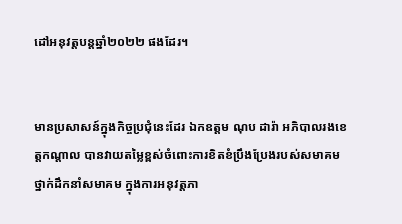ដៅអនុវត្តបន្តឆ្នាំ២០២២ ផងដែរ។


មានប្រសាសន៍ក្នុងកិច្ចប្រជុំនេះដែរ ឯកឧត្ដម ណុប ដារ៉ា អភិបាលរងខេត្តកណ្ដាល បានវាយតម្លៃខ្ពស់ចំពោះការខិតខំប្រឹងប្រែងរបស់សមាគម ថ្នាក់ដឹកនាំសមាគម ក្នុងការអនុវត្តភា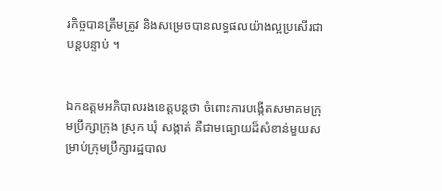រកិច្ចបានត្រឹមត្រូវ និងសម្រេចបានលទ្ធផលយ៉ាងល្អប្រសើរជាបន្តបន្ទាប់ ។


ឯកឧត្ដមអភិបាលរងខេត្តបន្តថា ចំពោះការបង្កើតសមាគមក្រុមប្រឹក្សាក្រុង ស្រុក ឃុំ សង្កាត់ គឺជាមធ្យោយដ៏សំខាន់មួយសម្រាប់ក្រុមប្រឹក្សារដ្ឋបាល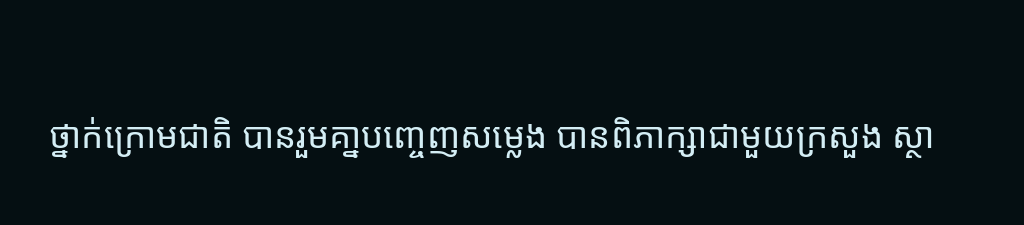ថ្នាក់ក្រោមជាតិ បានរួមគា្នបញ្ចេញសម្លេង បានពិភាក្សាជាមួយក្រសួង ស្ថា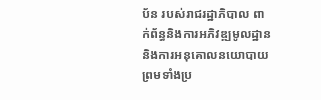ប័ន របស់រាជរដ្ឋាភិបាល ពាក់ព័ន្ធនិងការអភិវឌ្ឍមូលដ្ឋាន និងការអនុគោលនយោបាយ ព្រមទាំងប្រ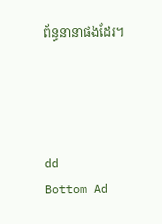ព័ន្ធនានាផងដែរ។




dd
Bottom Ad